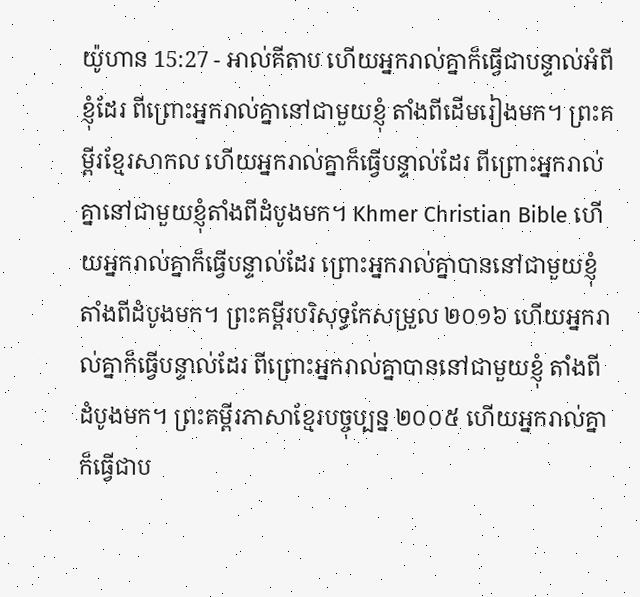យ៉ូហាន 15:27 - អាល់គីតាប ហើយអ្នករាល់គ្នាក៏ធ្វើជាបន្ទាល់អំពីខ្ញុំដែរ ពីព្រោះអ្នករាល់គ្នានៅជាមួយខ្ញុំ តាំងពីដើមរៀងមក។ ព្រះគម្ពីរខ្មែរសាកល ហើយអ្នករាល់គ្នាក៏ធ្វើបន្ទាល់ដែរ ពីព្រោះអ្នករាល់គ្នានៅជាមួយខ្ញុំតាំងពីដំបូងមក។ Khmer Christian Bible ហើយអ្នករាល់គ្នាក៏ធ្វើបន្ទាល់ដែរ ព្រោះអ្នករាល់គ្នាបាននៅជាមួយខ្ញុំតាំងពីដំបូងមក។ ព្រះគម្ពីរបរិសុទ្ធកែសម្រួល ២០១៦ ហើយអ្នករាល់គ្នាក៏ធ្វើបន្ទាល់ដែរ ពីព្រោះអ្នករាល់គ្នាបាននៅជាមួយខ្ញុំ តាំងពីដំបូងមក។ ព្រះគម្ពីរភាសាខ្មែរបច្ចុប្បន្ន ២០០៥ ហើយអ្នករាល់គ្នាក៏ធ្វើជាប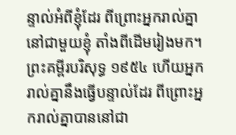ន្ទាល់អំពីខ្ញុំដែរ ពីព្រោះអ្នករាល់គ្នានៅជាមួយខ្ញុំ តាំងពីដើមរៀងមក។ ព្រះគម្ពីរបរិសុទ្ធ ១៩៥៤ ហើយអ្នករាល់គ្នានឹងធ្វើបន្ទាល់ដែរ ពីព្រោះអ្នករាល់គ្នាបាននៅជា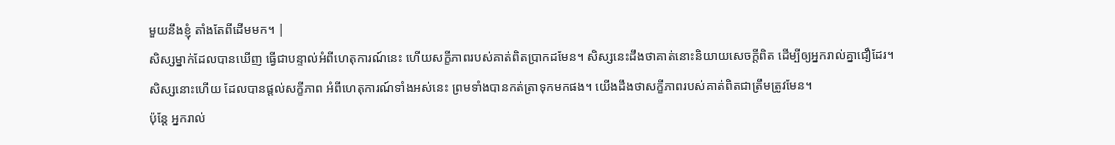មួយនឹងខ្ញុំ តាំងតែពីដើមមក។ |
សិស្សម្នាក់ដែលបានឃើញ ធ្វើជាបន្ទាល់អំពីហេតុការណ៍នេះ ហើយសក្ខីភាពរបស់គាត់ពិតប្រាកដមែន។ សិស្សនេះដឹងថាគាត់នោះនិយាយសេចក្ដីពិត ដើម្បីឲ្យអ្នករាល់គ្នាជឿដែរ។
សិស្សនោះហើយ ដែលបានផ្ដល់សក្ខីភាព អំពីហេតុការណ៍ទាំងអស់នេះ ព្រមទាំងបានកត់ត្រាទុកមកផង។ យើងដឹងថាសក្ខីភាពរបស់គាត់ពិតជាត្រឹមត្រូវមែន។
ប៉ុន្ដែ អ្នករាល់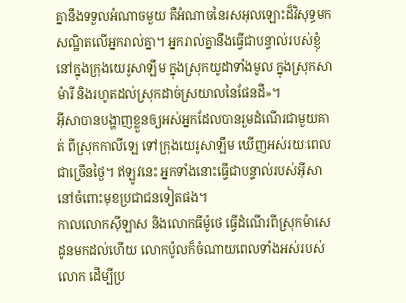គ្នានឹងទទួលអំណាចមួយ គឺអំណាចនៃរសអុលឡោះដ៏វិសុទ្ធមកសណ្ឋិតលើអ្នករាល់គ្នា។ អ្នករាល់គ្នានឹងធ្វើជាបន្ទាល់របស់ខ្ញុំ នៅក្នុងក្រុងយេរូសាឡឹម ក្នុងស្រុកយូដាទាំងមូល ក្នុងស្រុកសាម៉ារី និងរហូតដល់ស្រុកដាច់ស្រយាលនៃផែនដី»។
អ៊ីសាបានបង្ហាញខ្លួនឲ្យអស់អ្នកដែលបានរួមដំណើរជាមួយគាត់ ពីស្រុកកាលីឡេ ទៅក្រុងយេរូសាឡឹម ឃើញអស់រយៈពេលជាច្រើនថ្ងៃ។ ឥឡូវនេះ អ្នកទាំងនោះធ្វើជាបន្ទាល់របស់អ៊ីសា នៅចំពោះមុខប្រជាជនទៀតផង។
កាលលោកស៊ីឡាស និងលោកធីម៉ូថេ ធ្វើដំណើរពីស្រុកម៉ាសេដូនមកដល់ហើយ លោកប៉ូលក៏ចំណាយពេលទាំងអស់របស់លោក ដើម្បីប្រ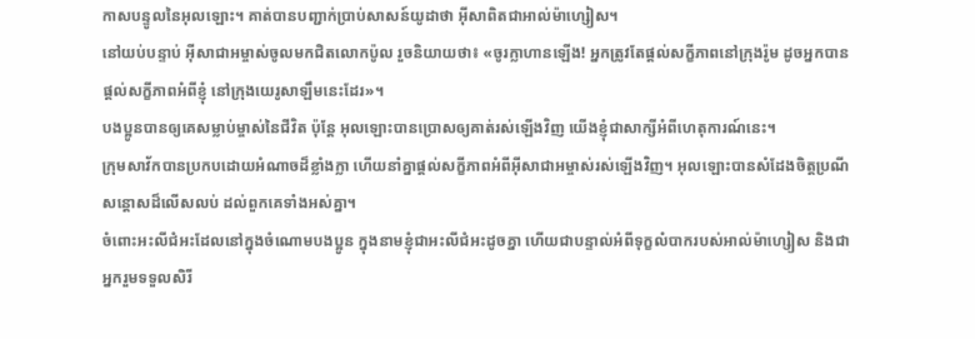កាសបន្ទូលនៃអុលឡោះ។ គាត់បានបញ្ជាក់ប្រាប់សាសន៍យូដាថា អ៊ីសាពិតជាអាល់ម៉ាហ្សៀស។
នៅយប់បន្ទាប់ អ៊ីសាជាអម្ចាស់ចូលមកជិតលោកប៉ូល រួចនិយាយថា៖ «ចូរក្លាហានឡើង! អ្នកត្រូវតែផ្ដល់សក្ខីភាពនៅក្រុងរ៉ូម ដូចអ្នកបានផ្ដល់សក្ខីភាពអំពីខ្ញុំ នៅក្រុងយេរូសាឡឹមនេះដែរ»។
បងប្អូនបានឲ្យគេសម្លាប់ម្ចាស់នៃជីវិត ប៉ុន្ដែ អុលឡោះបានប្រោសឲ្យគាត់រស់ឡើងវិញ យើងខ្ញុំជាសាក្សីអំពីហេតុការណ៍នេះ។
ក្រុមសាវ័កបានប្រកបដោយអំណាចដ៏ខ្លាំងក្លា ហើយនាំគ្នាផ្ដល់សក្ខីភាពអំពីអ៊ីសាជាអម្ចាស់រស់ឡើងវិញ។ អុលឡោះបានសំដែងចិត្តប្រណីសន្ដោសដ៏លើសលប់ ដល់ពួកគេទាំងអស់គ្នា។
ចំពោះអះលីជំអះដែលនៅក្នុងចំណោមបងប្អូន ក្នុងនាមខ្ញុំជាអះលីជំអះដូចគ្នា ហើយជាបន្ទាល់អំពីទុក្ខលំបាករបស់អាល់ម៉ាហ្សៀស និងជាអ្នករួមទទួលសិរី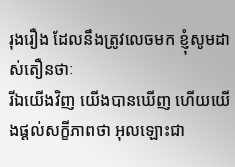រុងរឿង ដែលនឹងត្រូវលេចមក ខ្ញុំសូមដាស់តឿនថាៈ
រីឯយើងវិញ យើងបានឃើញ ហើយយើងផ្ដល់សក្ខីភាពថា អុលឡោះជា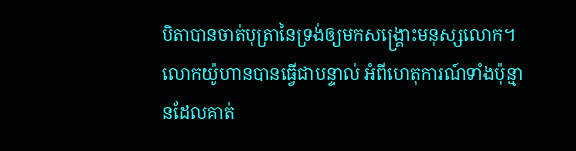បិតាបានចាត់បុត្រានៃទ្រង់ឲ្យមកសង្គ្រោះមនុស្សលោក។
លោកយ៉ូហានបានធ្វើជាបន្ទាល់ អំពីហេតុការណ៍ទាំងប៉ុន្មានដែលគាត់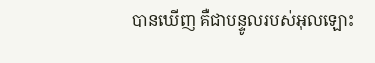បានឃើញ គឺជាបន្ទូលរបស់អុលឡោះ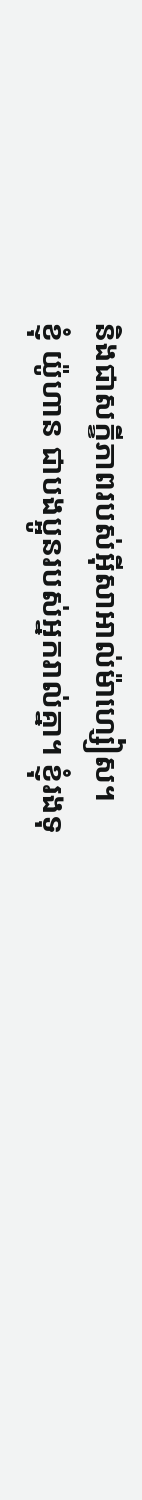និងជាសក្ខីភាពរបស់អ៊ីសាអាល់ម៉ាហ្សៀស។
ខ្ញុំ យ៉ូហាន ជាបងប្អូនរបស់អ្នករាល់គ្នា។ ខ្ញុំរងទុ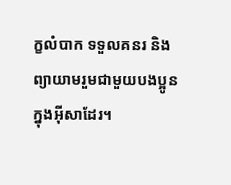ក្ខលំបាក ទទួលគនរ និងព្យាយាមរួមជាមួយបងប្អូន ក្នុងអ៊ីសាដែរ។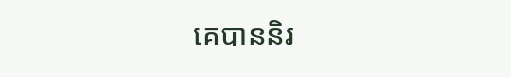គេបាននិរ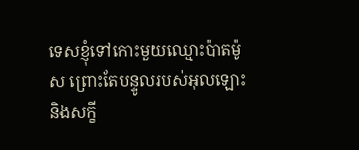ទេសខ្ញុំទៅកោះមួយឈ្មោះប៉ាតម៉ូស ព្រោះតែបន្ទូលរបស់អុលឡោះ និងសក្ខី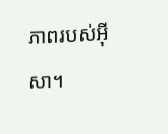ភាពរបស់អ៊ីសា។